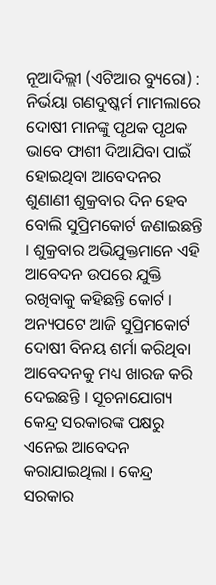ନୂଆଦିଲ୍ଲୀ (ଏଟିଆର ବ୍ୟୁରୋ) : ନିର୍ଭୟା ଗଣଦୁଷ୍କର୍ମ ମାମଲାରେ ଦୋଷୀ ମାନଙ୍କୁ ପୃଥକ ପୃଥକ ଭାବେ ଫାଶୀ ଦିଆଯିବା ପାଇଁ ହୋଇଥିବା ଆବେଦନର ଶୁଣାଣୀ ଶୁକ୍ରବାର ଦିନ ହେବ ବୋଲି ସୁପ୍ରିମକୋର୍ଟ ଜଣାଇଛନ୍ତି । ଶୁକ୍ରବାର ଅଭିଯୁକ୍ତମାନେ ଏହି ଆବେଦନ ଉପରେ ଯୁକ୍ତି ରଖିବାକୁ କହିଛନ୍ତି କୋର୍ଟ । ଅନ୍ୟପଟେ ଆଜି ସୁପ୍ରିମକୋର୍ଟ ଦୋଷୀ ବିନୟ ଶର୍ମା କରିଥିବା ଆବେଦନକୁ ମଧ୍ୟ ଖାରଜ କରି ଦେଇଛନ୍ତି । ସୂଚନାଯୋଗ୍ୟ କେନ୍ଦ୍ର ସରକାରଙ୍କ ପକ୍ଷରୁ ଏନେଇ ଆବେଦନ କରାଯାଇଥିଲା । କେନ୍ଦ୍ର ସରକାର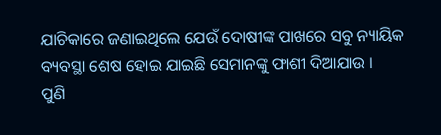ଯାଚିକାରେ ଜଣାଇଥିଲେ ଯେଉଁ ଦୋଷୀଙ୍କ ପାଖରେ ସବୁ ନ୍ୟାୟିକ ବ୍ୟବସ୍ଥା ଶେଷ ହୋଇ ଯାଇଛି ସେମାନଙ୍କୁ ଫାଶୀ ଦିଆଯାଉ ।
ପୁଣି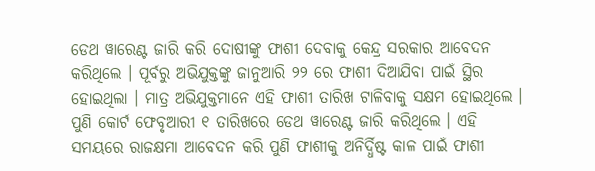ଡେଥ ୱାରେଣ୍ଟ ଜାରି କରି ଦୋଷୀଙ୍କୁ ଫାଶୀ ଦେବାକୁ କେନ୍ଦ୍ର ସରକାର ଆବେଦନ କରିଥିଲେ । ପୂର୍ବରୁ ଅଭିଯୁକ୍ତଙ୍କୁ ଜାନୁଆରି ୨୨ ରେ ଫାଶୀ ଦିଆଯିବା ପାଇଁ ସ୍ଥିର ହୋଇଥିଲା । ମାତ୍ର ଅଭିଯୁକ୍ତମାନେ ଏହି ଫାଶୀ ତାରିଖ ଟାଳିବାକୁ ସକ୍ଷମ ହୋଇଥିଲେ । ପୁଣି କୋର୍ଟ ଫେବୃଆରୀ ୧ ତାରିଖରେ ଡେଥ ୱାରେଣ୍ଟ ଜାରି କରିଥିଲେ । ଏହି ସମୟରେ ରାଜକ୍ଷମା ଆବେଦନ କରି ପୁଣି ଫାଶୀକୁ ଅନିର୍ଦ୍ଧିଷ୍ଟ କାଳ ପାଇଁ ଫାଶୀ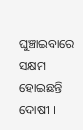ଘୁଞ୍ଚାଇବାରେ ସକ୍ଷମ ହୋଇଛନ୍ତି ଦୋଷୀ ।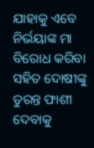ଯାହାକୁ ଏବେ ନିର୍ଭୟାଙ୍କ ମା ବିରୋଧ କରିବା ସହିତ ଦୋଷୀଙ୍କୁ ତୁରନ୍ତ ଫାଶୀ ଦେବାକୁ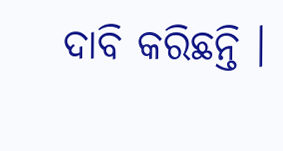ଦାବି କରିଛନ୍ତି ।